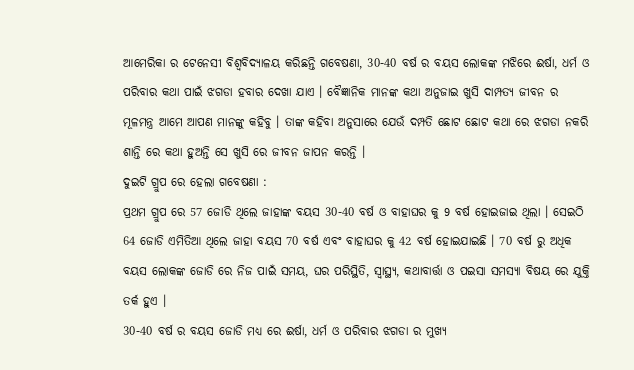ଆମେରିକା ର ଟେନେସୀ ବିଶ୍ୱବିଦ୍ୟାଳୟ କରିଛନ୍ତି ଗବେଷଣା, 30-40 ବର୍ଷ ର ବୟସ ଲୋକଙ୍କ ମଝିରେ ଈର୍ଷା, ଧର୍ମ ଓ ପରିବାର କଥା ପାଇଁ ଝଗଡା ହବାର ଦେଖା ଯାଏ । ବୈଜ୍ଞାନିକ ମାନଙ୍କ କଥା ଅନୁଜାଇ ଖୁସି ଦାମ୍ପତ୍ୟ ଜୀବନ ର ମୂଳମନ୍ତ୍ର ଆମେ ଆପଣ ମାନଙ୍କୁ କହିବୁ । ତାଙ୍କ କହିବା ଅନୁସାରେ ଯେଉଁ ଦମ୍ପତି ଛୋଟ ଛୋଟ କଥା ରେ ଝଗଡା ନକରି ଶାନ୍ତି ରେ କଥା ହୁଅନ୍ତି ସେ ଖୁସି ରେ ଜୀବନ ଜାପନ କରନ୍ତି ।
ଦୁଇଟି ଗ୍ରୁପ ରେ ହେଲା ଗବେଷଣା :
ପ୍ରଥମ ଗ୍ରୁପ ରେ 57 ଜୋଡି ଥିଲେ ଜାହାଙ୍କ ବୟସ 30-40 ବର୍ଷ ଓ ବାହାଘର କୁ 9 ବର୍ଷ ହୋଇଜାଇ ଥିଲା । ସେଇଠି 64 ଜୋଡି ଏମିତିଆ ଥିଲେ ଜାହା ବୟସ 70 ବର୍ଷ ଏବଂ ବାହାଘର କୁ 42 ବର୍ଷ ହୋଇଯାଇଛି । 70 ବର୍ଷ ରୁ ଅଧିକ ବୟସ ଲୋକଙ୍କ ଜୋଡି ରେ ନିଜ ପାଇଁ ସମୟ, ଘର ପରିସ୍ଥିତି, ସ୍ୱାସ୍ଥ୍ୟ, କଥାବାର୍ତ୍ତା ଓ ପଇସା ସମସ୍ୟା ବିଷୟ ରେ ଯୁକ୍ତି ତର୍କ ହୁଏ ।
30-40 ବର୍ଷ ର ବୟସ ଜୋଡି ମଧ୍ୟ ରେ ଈର୍ଷା, ଧର୍ମ ଓ ପରିବାର ଝଗଡା ର ମୁଖ୍ୟ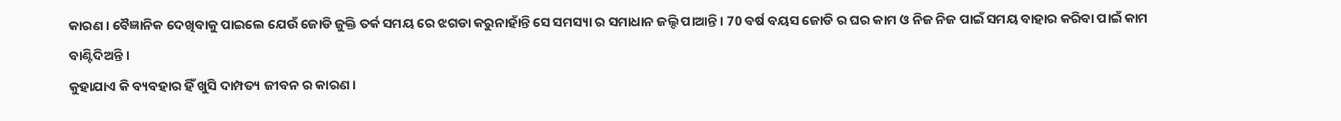କାରଣ । ବୈଜ୍ଞାନିକ ଦେଖିବାକୁ ପାଇଲେ ଯେଉଁ ଜୋଡି ଜୁକ୍ତି ତର୍କ ସମୟ ରେ ଝଗଡା କରୁନାହାଁନ୍ତି ସେ ସମସ୍ୟା ର ସମାଧାନ ଜଲ୍ଦି ପାଆନ୍ତି । 70 ବର୍ଷ ବୟସ ଜୋଡି ର ଘର କାମ ଓ ନିଜ ନିଜ ପାଇଁ ସମୟ ବାହାର କରିବା ପାଇଁ କାମ ବାଣ୍ଟିଦିଅନ୍ତି ।
କୁହାଯାଏ କି ବ୍ୟବହାର ହିଁ ଖୁସି ଦାମ୍ପତ୍ୟ ଜୀବନ ର କାରଣ ।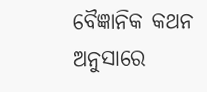ବୈଜ୍ଞାନିକ କଥନ ଅନୁସାରେ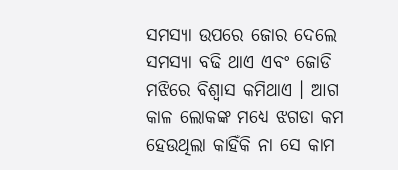ସମସ୍ୟା ଉପରେ ଜୋର ଦେଲେ ସମସ୍ୟା ବଢି ଥାଏ ଏବଂ ଜୋଡି ମଝିରେ ବିଶ୍ବାସ କମିଥାଏ । ଆଗ କାଳ ଲୋକଙ୍କ ମଧ୍ୟେ ଝଗଡା କମ ହେଉଥିଲା କାହିଁକି ନା ସେ କାମ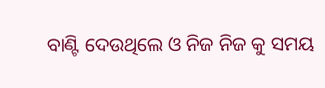ବାଣ୍ଟି ଦେଉଥିଲେ ଓ ନିଜ ନିଜ କୁ ସମୟ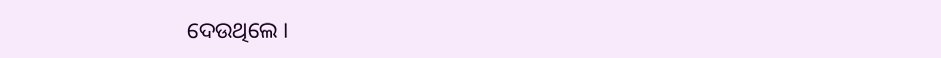ଦେଉଥିଲେ ।